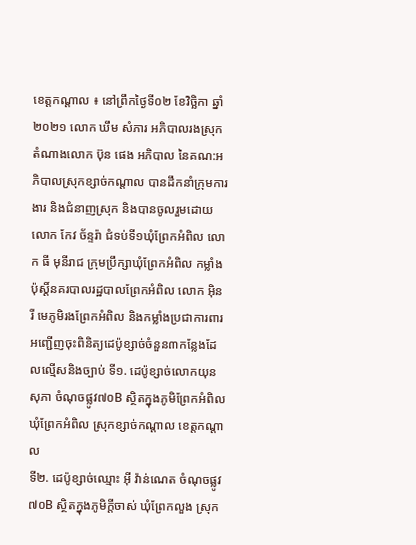ខេត្តកណ្ដាល ៖ នៅព្រឹកថ្ងៃទី០២ ខែវិច្ឆិកា ឆ្នាំ២០២១ លោក ឃឹម សំភារ អភិបាលរងស្រុក តំណាងលោក ប៊ុន ផេង អភិបាល នៃគណ:អភិបាលស្រុកខ្សាច់កណ្ដាល បានដឹកនាំក្រុមការងារ និងជំនាញស្រុក និងបានចូលរួមដោយលោក កែវ ច័ន្ទរ៉ា ជំទប់ទី១ឃំុព្រែកអំពិល លោក ធី មុនីរាជ ក្រុមប្រឹក្សាឃំុព្រែកអំពិល កម្លាំងប៉ុស្ដិ៍នគរបាលរដ្ឋបាលព្រែកអំពិល លោក អុិន រី មេភូមិរងព្រែកអំពិល និងកម្លាំងប្រជាការពារ អញ្ជើញចុះពិនិត្យដេប៉ូខ្សាច់ចំនួន៣កន្លែងដែលល្មើសនិងច្បាប់ ទី១. ដេប៉ូខ្សាច់លោកយុន សុភា ចំណុចផ្លូវ៧០B ស្ថិតក្នុងភូមិព្រែកអំពិល ឃំុព្រែកអំពិល ស្រុកខ្សាច់កណ្ដាល ខេត្តកណ្ដាល
ទី២. ដេប៉ូខ្សាច់ឈ្មោះ អុី វ៉ាន់ណេត ចំណុចផ្លូវ៧០B ស្ថិតក្នុងភូមិក្ដីចាស់ ឃំុព្រែកលួង ស្រុក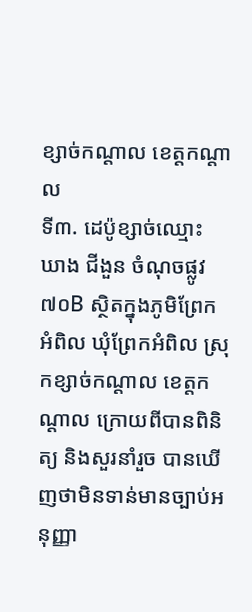ខ្សាច់កណ្ដាល ខេត្តកណ្ដាល
ទី៣. ដេប៉ូខ្សាច់ឈ្មោះ ឃាង ជីងួន ចំណុចផ្លូវ៧០B ស្ថិតក្នុងភូមិព្រែកអំពិល ឃំុព្រែកអំពិល ស្រុកខ្សាច់កណ្ដាល ខេត្តកណ្ដាល ក្រោយពីបានពិនិត្យ និងសួរនាំរួច បានឃើញថាមិនទាន់មានច្បាប់អនុញ្ញា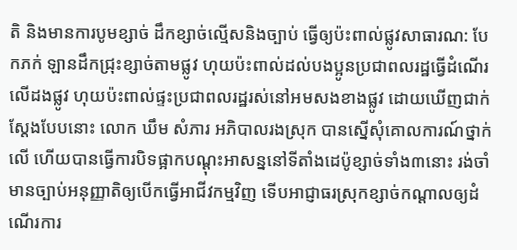តិ និងមានការបូមខ្សាច់ ដឹកខ្សាច់ល្មើសនិងច្បាប់ ធ្វើឲ្យប៉ះពាល់ផ្លូវសាធារណ: បែកភក់ ឡានដឹកជ្រុះខ្សាច់តាមផ្លូវ ហុយប៉ះពាល់ដល់បងប្អូនប្រជាពលរដ្ឋធ្វើដំណើរលើដងផ្លូវ ហុយប៉ះពាល់ផ្ទះប្រជាពលរដ្ឋរស់នៅអមសងខាងផ្លូវ ដោយឃើញជាក់ស្ដែងបែបនោះ លោក ឃឹម សំភារ អភិបាលរងស្រុក បានស្នើសុំគោលការណ៍ថ្នាក់លើ ហើយបានធ្វើការបិទផ្អាកបណ្ដុះអាសន្ននៅទីតាំងដេប៉ូខ្សាច់ទាំង៣នោះ រង់ចាំមានច្បាប់អនុញ្ញាតិឲ្យបើកធ្វើអាជីវកម្មវិញ ទើបអាជ្ញាធរស្រុកខ្សាច់កណ្ដាលឲ្យដំណើរការ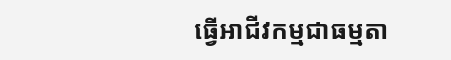ធ្វើអាជីវកម្មជាធម្មតា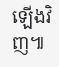ឡើងវិញ៕